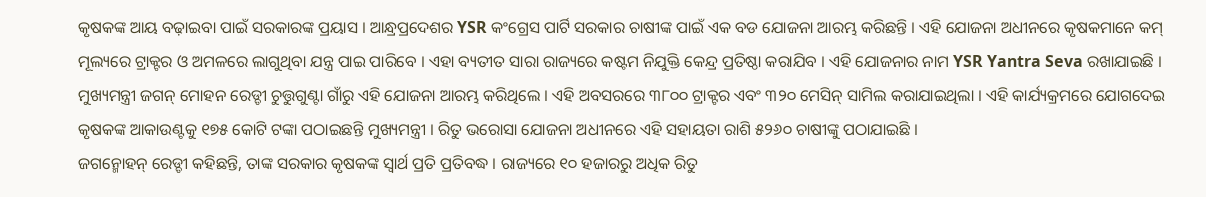କୃଷକଙ୍କ ଆୟ ବଢ଼ାଇବା ପାଇଁ ସରକାରଙ୍କ ପ୍ରୟାସ । ଆନ୍ଧ୍ରପ୍ରଦେଶର YSR କଂଗ୍ରେସ ପାର୍ଟି ସରକାର ଚାଷୀଙ୍କ ପାଇଁ ଏକ ବଡ ଯୋଜନା ଆରମ୍ଭ କରିଛନ୍ତି । ଏହି ଯୋଜନା ଅଧୀନରେ କୃଷକମାନେ କମ୍ ମୂଲ୍ୟରେ ଟ୍ରାକ୍ଟର ଓ ଅମଳରେ ଲାଗୁଥିବା ଯନ୍ତ୍ର ପାଇ ପାରିବେ । ଏହା ବ୍ୟତୀତ ସାରା ରାଜ୍ୟରେ କଷ୍ଟମ ନିଯୁକ୍ତି କେନ୍ଦ୍ର ପ୍ରତିଷ୍ଠା କରାଯିବ । ଏହି ଯୋଜନାର ନାମ YSR Yantra Seva ରଖାଯାଇଛି ।
ମୁଖ୍ୟମନ୍ତ୍ରୀ ଜଗନ୍ ମୋହନ ରେଡ୍ଡୀ ଚୁତ୍ତୁଗୁଣ୍ଟା ଗାଁରୁ ଏହି ଯୋଜନା ଆରମ୍ଭ କରିଥିଲେ । ଏହି ଅବସରରେ ୩୮୦୦ ଟ୍ରାକ୍ଟର ଏବଂ ୩୨୦ ମେସିନ୍ ସାମିଲ କରାଯାଇଥିଲା । ଏହି କାର୍ଯ୍ୟକ୍ରମରେ ଯୋଗଦେଇ କୃଷକଙ୍କ ଆକାଉଣ୍ଟକୁ ୧୭୫ କୋଟି ଟଙ୍କା ପଠାଇଛନ୍ତି ମୁଖ୍ୟମନ୍ତ୍ରୀ । ରିତୁ ଭରୋସା ଯୋଜନା ଅଧୀନରେ ଏହି ସହାୟତା ରାଶି ୫୨୬୦ ଚାଷୀଙ୍କୁ ପଠାଯାଇଛି ।
ଜଗନ୍ମୋହନ୍ ରେଡ୍ଡୀ କହିଛନ୍ତି, ତାଙ୍କ ସରକାର କୃଷକଙ୍କ ସ୍ୱାର୍ଥ ପ୍ରତି ପ୍ରତିବଦ୍ଧ । ରାଜ୍ୟରେ ୧୦ ହଜାରରୁ ଅଧିକ ରିତୁ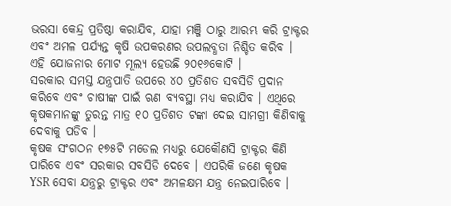ଭରସା କେନ୍ଦ୍ର ପ୍ରତିଷ୍ଠା କରାଯିବ, ଯାହା ମଞ୍ଜି ଠାରୁ ଆରମ୍ଭ କରି ଟ୍ରାକ୍ଟର ଏବଂ ଅମଳ ପର୍ଯ୍ୟନ୍ତ କୃଷି ଉପକରଣର ଉପଲବ୍ଧତା ନିଶ୍ଚିତ କରିବ । ଏହି ଯୋଜନାର ମୋଟ ମୂଲ୍ୟ ହେଉଛି ୨୦୧୬କୋଟି ।
ସରକାର ସମସ୍ତ ଯନ୍ତ୍ରପାତି ଉପରେ ୪୦ ପ୍ରତିଶତ ସବସିଡି ପ୍ରଦାନ କରିବେ ଏବଂ ଚାଷୀଙ୍କ ପାଇଁ ଋଣ ବ୍ୟବସ୍ଥା ମଧ୍ୟ କରାଯିବ । ଏଥିରେ କୃଷକମାନଙ୍କୁ ତୁରନ୍ତ ମାତ୍ର ୧୦ ପ୍ରତିଶତ ଟଙ୍କା ଦେଇ ସାମଗ୍ରୀ କିଣିବାକୁ ଦେବାକୁ ପଡିବ ।
କୃଷକ ସଂଗଠନ ୧୭୫ଟି ମଡେଲ ମଧ୍ୟରୁ ଯେକୌଣସି ଟ୍ରାକ୍ଟର କିଣି ପାରିବେ ଏବଂ ସରକାର ସବସିଡି ଦେବେ । ଏପରିକି ଜଣେ କୃଷକ YSR ସେବା ଯନ୍ତ୍ରରୁ ଟ୍ରାକ୍ଟର ଏବଂ ଅମଳକ୍ଷମ ଯନ୍ତ୍ର ନେଇପାରିବେ ।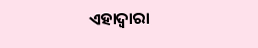ଏହାଦ୍ୱାରା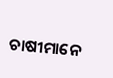ଚାଷୀମାନେ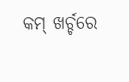କମ୍ ଖର୍ଚ୍ଚରେ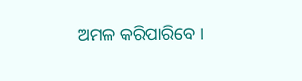ଅମଳ କରିପାରିବେ ।